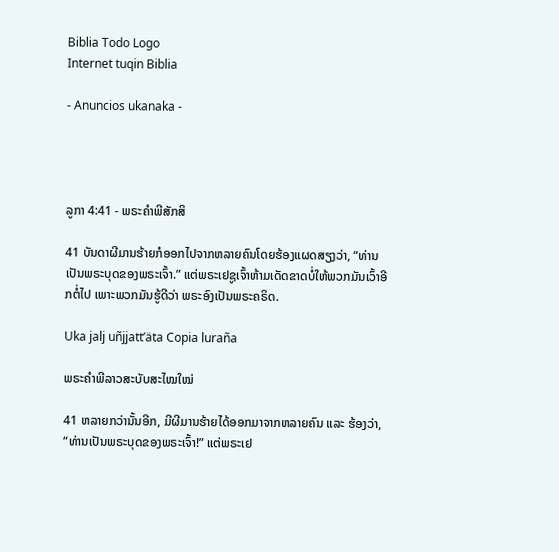Biblia Todo Logo
Internet tuqin Biblia

- Anuncios ukanaka -




ລູກາ 4:41 - ພຣະຄຳພີສັກສິ

41 ບັນດາຜີມານຮ້າຍກໍອອກໄປຈາກຫລາຍຄົນໂດຍຮ້ອງແຜດສຽງວ່າ, “ທ່ານເປັນພຣະບຸດຂອງພຣະເຈົ້າ.” ແຕ່ພຣະເຢຊູເຈົ້າຫ້າມເດັດຂາດບໍ່ໃຫ້ພວກມັນເວົ້າອີກຕໍ່ໄປ ເພາະພວກມັນຮູ້ດີວ່າ ພຣະອົງເປັນພຣະຄຣິດ.

Uka jalj uñjjattʼäta Copia luraña

ພຣະຄຳພີລາວສະບັບສະໄໝໃໝ່

41 ຫລາຍກວ່ານັ້ນອີກ, ມີຜີມານຮ້າຍໄດ້ອອກມາຈາກຫລາຍຄົນ ແລະ ຮ້ອງວ່າ, “ທ່ານເປັນພຣະບຸດຂອງພຣະເຈົ້າ!” ແຕ່ພຣະເຢ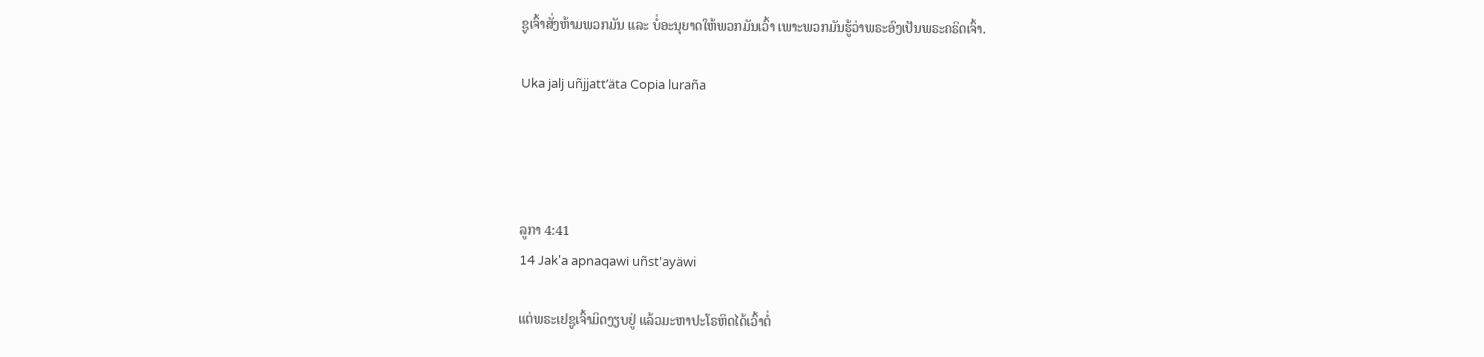ຊູເຈົ້າສັ່ງຫ້າມພວກມັນ ແລະ ບໍ່ອະນຸຍາດໃຫ້ພວກມັນເວົ້າ ເພາະພວກມັນຮູ້ວ່າພຣະອົງເປັນພຣະຄຣິດເຈົ້າ.

Uka jalj uñjjattʼäta Copia luraña




ລູກາ 4:41
14 Jak'a apnaqawi uñst'ayäwi

ແຕ່ພຣະເຢຊູເຈົ້າມິດງຽບຢູ່ ແລ້ວມະຫາປະໂຣຫິດໄດ້ເວົ້າຕໍ່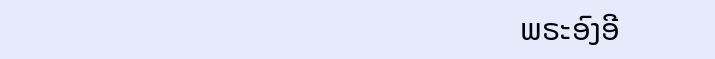ພຣະອົງອີ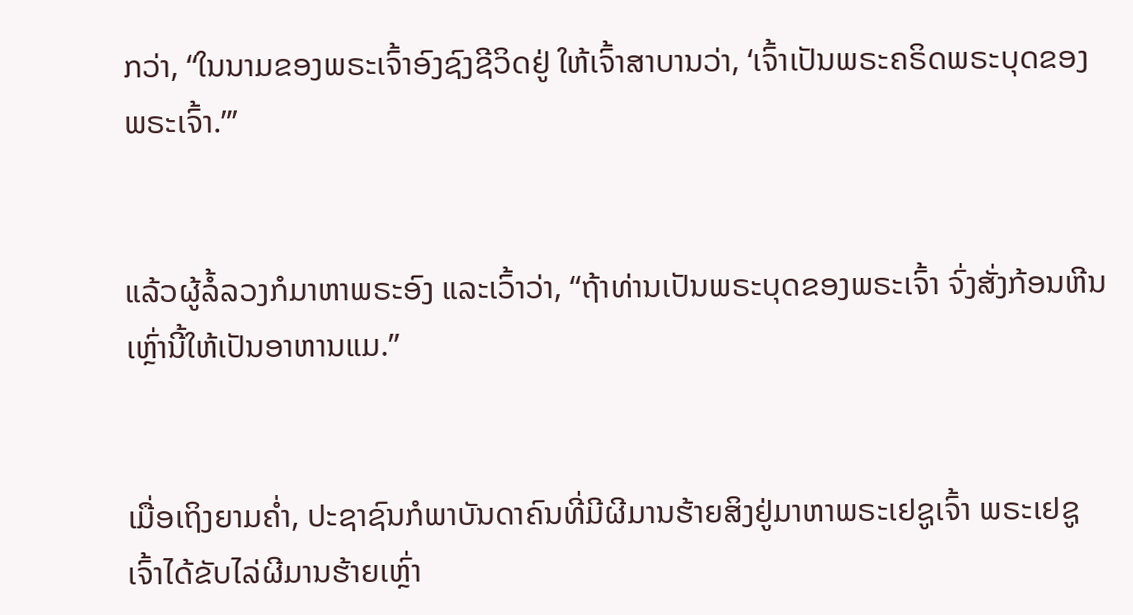ກວ່າ, “ໃນນາມຂອງພຣະເຈົ້າອົງຊົງຊີວິດຢູ່ ໃຫ້ເຈົ້າສາບານວ່າ, ‘ເຈົ້າເປັນພຣະຄຣິດພຣະບຸດຂອງພຣະເຈົ້າ.”’


ແລ້ວຜູ້ລໍ້ລວງກໍມາຫາພຣະອົງ ແລະເວົ້າວ່າ, “ຖ້າທ່ານເປັນພຣະບຸດຂອງພຣະເຈົ້າ ຈົ່ງສັ່ງກ້ອນຫີນເຫຼົ່ານີ້ໃຫ້ເປັນອາຫານແມ.”


ເມື່ອເຖິງຍາມຄໍ່າ, ປະຊາຊົນກໍພາບັນດາຄົນທີ່ມີຜີມານຮ້າຍສິງຢູ່ມາຫາພຣະເຢຊູເຈົ້າ ພຣະເຢຊູເຈົ້າໄດ້ຂັບໄລ່ຜີມານຮ້າຍເຫຼົ່າ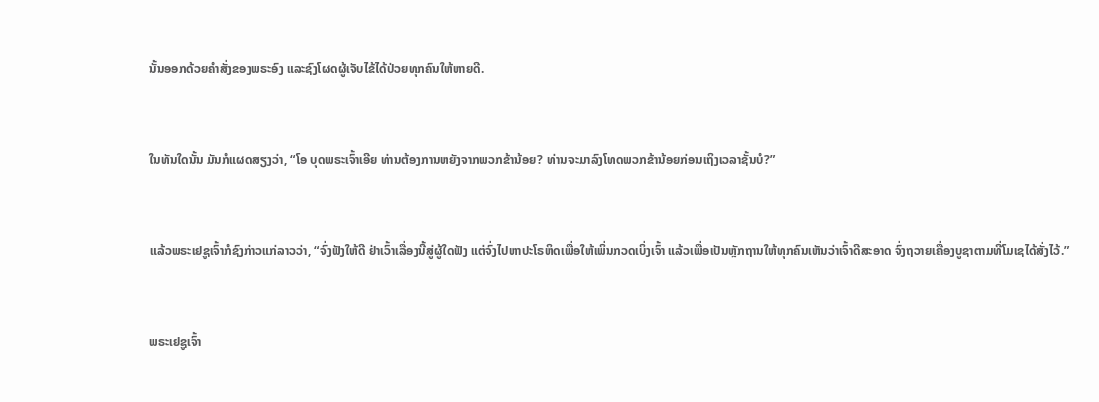ນັ້ນອອກດ້ວຍຄຳສັ່ງຂອງພຣະອົງ ແລະຊົງໂຜດຜູ້ເຈັບໄຂ້ໄດ້ປ່ວຍທຸກຄົນໃຫ້ຫາຍດີ.


ໃນທັນໃດນັ້ນ ມັນກໍແຜດສຽງວ່າ, “ໂອ ບຸດພຣະເຈົ້າເອີຍ ທ່ານຕ້ອງການຫຍັງຈາກພວກຂ້ານ້ອຍ? ທ່ານຈະມາລົງໂທດພວກຂ້ານ້ອຍກ່ອນເຖິງເວລາຊັ້ນບໍ?”


ແລ້ວພຣະເຢຊູເຈົ້າກໍຊົງກ່າວແກ່ລາວວ່າ, “ຈົ່ງຟັງໃຫ້ດີ ຢ່າເວົ້າເລື່ອງນີ້ສູ່ຜູ້ໃດຟັງ ແຕ່ຈົ່ງໄປຫາປະໂຣຫິດເພື່ອໃຫ້ເພິ່ນກວດເບິ່ງເຈົ້າ ແລ້ວເພື່ອເປັນຫຼັກຖານໃຫ້ທຸກຄົນເຫັນວ່າເຈົ້າດີສະອາດ ຈົ່ງຖວາຍເຄື່ອງບູຊາຕາມທີ່ໂມເຊໄດ້ສັ່ງໄວ້.”


ພຣະເຢຊູເຈົ້າ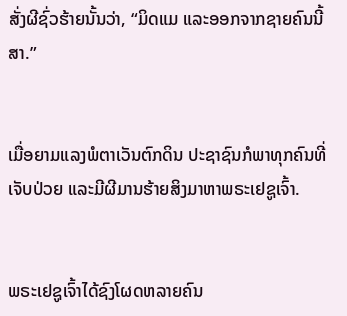ສັ່ງຜີຊົ່ວຮ້າຍນັ້ນວ່າ, “ມິດແມ ແລະອອກຈາກຊາຍຄົນນີ້ສາ.”


ເມື່ອຍາມແລງພໍຕາເວັນຕົກດິນ ປະຊາຊົນກໍພາທຸກຄົນທີ່ເຈັບປ່ວຍ ແລະມີຜີມານຮ້າຍສິງມາຫາພຣະເຢຊູເຈົ້າ.


ພຣະເຢຊູເຈົ້າໄດ້ຊົງໂຜດຫລາຍຄົນ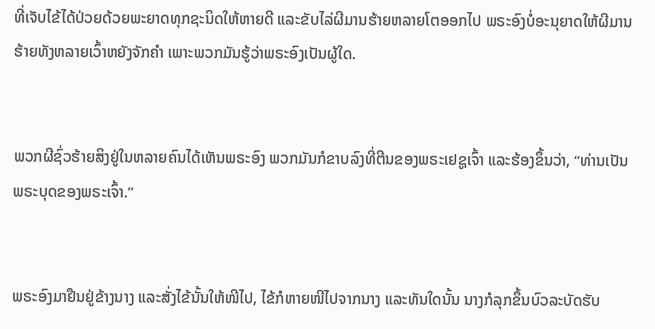ທີ່ເຈັບໄຂ້ໄດ້ປ່ວຍດ້ວຍພະຍາດທຸກຊະນິດໃຫ້ຫາຍດີ ແລະຂັບໄລ່ຜີມານຮ້າຍຫລາຍໂຕອອກໄປ ພຣະອົງບໍ່ອະນຸຍາດໃຫ້ຜີມານຮ້າຍທັງຫລາຍເວົ້າຫຍັງຈັກຄຳ ເພາະພວກມັນຮູ້ວ່າພຣະອົງເປັນຜູ້ໃດ.


ພວກຜີຊົ່ວຮ້າຍສິງຢູ່ໃນຫລາຍຄົນໄດ້ເຫັນພຣະອົງ ພວກມັນກໍຂາບລົງທີ່ຕີນຂອງພຣະເຢຊູເຈົ້າ ແລະຮ້ອງຂຶ້ນວ່າ, “ທ່ານເປັນພຣະບຸດຂອງພຣະເຈົ້າ.”


ພຣະອົງມາຢືນຢູ່ຂ້າງນາງ ແລະສັ່ງໄຂ້ນັ້ນໃຫ້ໜີໄປ, ໄຂ້ກໍຫາຍໜີໄປຈາກນາງ ແລະທັນໃດນັ້ນ ນາງກໍລຸກຂຶ້ນບົວລະບັດຮັບ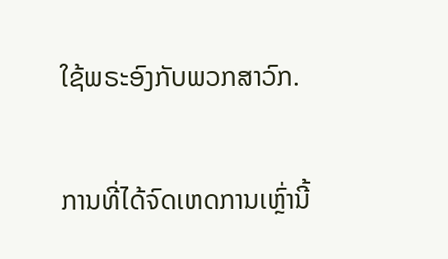ໃຊ້ພຣະອົງກັບພວກສາວົກ.


ການທີ່ໄດ້ຈົດເຫດການເຫຼົ່ານີ້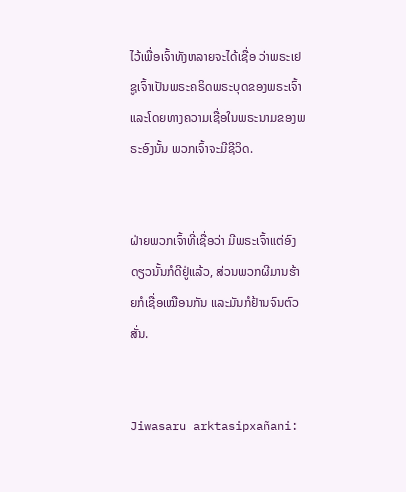ໄວ້ເພື່ອເຈົ້າທັງຫລາຍຈະໄດ້ເຊື່ອ ວ່າພຣະເຢຊູເຈົ້າເປັນພຣະຄຣິດພຣະບຸດຂອງພຣະເຈົ້າ ແລະໂດຍທາງຄວາມເຊື່ອໃນພຣະນາມຂອງພຣະອົງນັ້ນ ພວກເຈົ້າຈະມີຊີວິດ.


ຝ່າຍພວກເຈົ້າທີ່ເຊື່ອວ່າ ມີພຣະເຈົ້າແຕ່ອົງດຽວນັ້ນກໍດີຢູ່ແລ້ວ, ສ່ວນພວກຜີມານຮ້າຍກໍເຊື່ອເໝືອນກັນ ແລະມັນກໍຢ້ານຈົນຕົວສັ່ນ.


Jiwasaru arktasipxañani: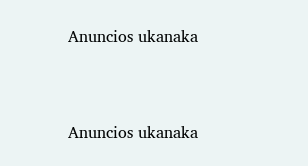Anuncios ukanaka


Anuncios ukanaka